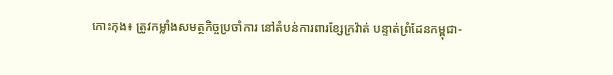កោះកុង៖ ត្រូវកម្លាំងសមត្ថកិច្ចប្រចាំការ នៅតំបន់ការពារខ្សែក្រវ៉ាត់ បន្ទាត់ព្រំដែនកម្ពុជា-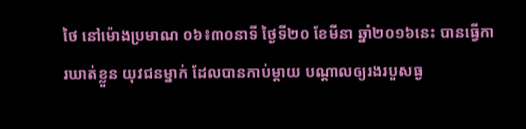ថៃ នៅម៉ោងប្រមាណ ០៦៖៣០នាទី ថ្ងៃទី២០ ខែមីនា ឆ្នាំ២០១៦នេះ បានធ្វើការឃាត់ខ្លួន យុវជនម្នាក់ ដែលបានកាប់ម្តាយ បណ្តាលឲ្យរងរបួសធ្ង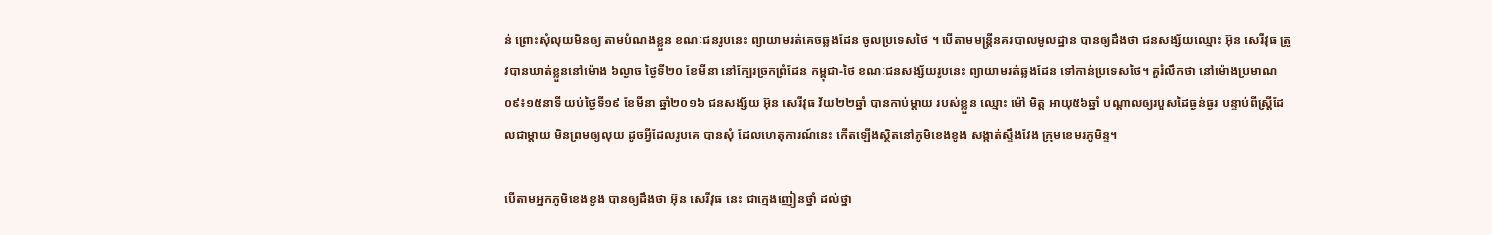ន់ ព្រោះសុំលុយមិនឲ្យ តាមបំណងខ្លួន ខណៈជនរូបនេះ ព្យាយាមរត់គេចឆ្លងដែន ចូលប្រទេសថៃ ។ បើតាមមន្រ្តីនគរបាលមូលដ្ឋាន បានឲ្យដឹងថា ជនសង្ស័យឈ្មោះ អ៊ុន សេរីវុធ ត្រូវបានឃាត់ខ្លួននៅម៉ោង ៦ល្ងាច ថ្ងៃទី២០ ខែមីនា នៅក្បែរច្រកព្រំដែន កម្ពុជា-ថៃ ខណៈជនសង្ស័យរូបនេះ ព្យាយាមរត់ឆ្លងដែន ទៅកាន់ប្រទេសថៃ។ គួរំលឹកថា នៅម៉ោងប្រមាណ ០៩៖១៥នាទី យប់ថ្ងៃទី១៩ ខែមីនា ឆ្នាំ២០១៦ ជនសង្ស័យ អ៊ុន សេរីវុធ វ័យ២២ឆ្នាំ បានកាប់ម្តាយ របស់ខ្លួន ឈ្មោះ ម៉ៅ មិត្ត អាយុ៥៦ឆ្នាំ បណ្តាលឲ្យរបួសដៃធ្ងន់ធ្ងរ បន្ទាប់ពីស្រ្តីដែលជាម្តាយ មិនព្រមឲ្យលុយ ដូចអ្វីដែលរូបគេ បានសុំ ដែលហេតុការណ៍នេះ កើតឡើងស្ថិតនៅភូមិខេងខូង សង្កាត់ស្ទឹងវែង ក្រុមខេមរភូមិន្ទ។

បើតាមអ្នកភូមិខេងខូង បានឲ្យដឹងថា អ៊ុន សេរីវុធ នេះ ជាក្មេងញៀនថ្នាំ ដល់ថ្នា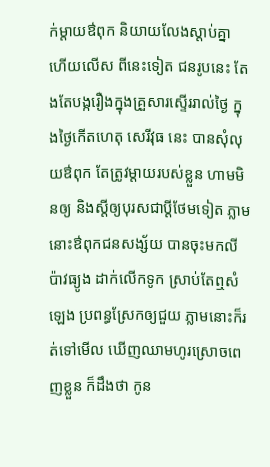ក់ម្តាយឳពុក និយាយលែងស្តាប់គ្នា ហើយលើស ពីនេះទៀត ជនរូបនេះ តែងតែបង្ករឿងក្នុងគ្រួសារស្ទើររាល់ថ្ងៃ ក្នុងថ្ងៃកើតហេតុ សេរីវុធ នេះ បានសុំលុយឳពុក តែត្រូវម្តាយរបស់ខ្លួន ហាមមិនឲ្យ និងស្តីឲ្យបុរសជាប្តីថែមទៀត ភ្លាមនោះឳពុកជនសង្ស័យ បានចុះមកលីប៉ាវធ្យូង ដាក់លើកទូក ស្រាប់តែឮសំឡេង ប្រពន្ធស្រែកឲ្យជួយ ភ្លាមនោះក៏រត់ទៅមើល ឃើញឈាមហូរស្រោចពេញខ្លួន ក៏ដឹងថា កូន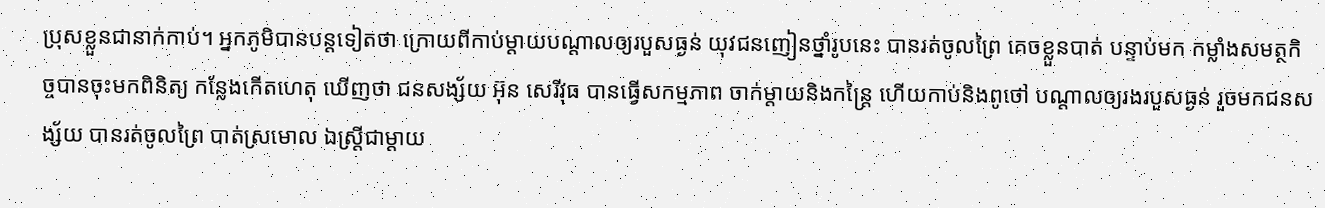ប្រុសខ្លួនជានាក់កាប់។ អ្នកភូមិបានបន្តទៀតថា ក្រោយពីកាប់ម្តាយបណ្តាលឲ្យរបួសធ្ងន់ យុវជនញៀនថ្នាំរូបនេះ បានរត់ចូលព្រៃ គេចខ្លួនបាត់ បន្ទាប់មក កម្លាំងសមត្ថកិច្ចបានចុះមកពិនិត្យ កន្លែងកើតហេតុ ឃើញថា ជនសង្ស័យ អ៊ុន សេរីវុធ បានធ្វើសកម្មភាព ចាក់ម្តាយនិងកន្ត្រៃ ហើយកាប់និងពូថៅ បណ្តាលឲ្យរងរបួសធ្ងន់ រួចមកជនសង្ស័យ បានរត់ចូលព្រៃ បាត់ស្រមោល ឯស្រ្តីជាម្តាយ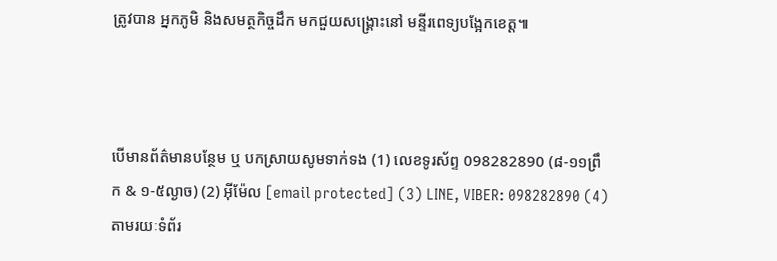ត្រូវបាន អ្នកភូមិ និងសមត្ថកិច្ចដឹក មកជួយសង្គ្រោះនៅ មន្ទីរពេទ្យបង្អែកខេត្ត៕



បើមានព័ត៌មានបន្ថែម ឬ បកស្រាយសូមទាក់ទង (1) លេខទូរស័ព្ទ 098282890 (៨-១១ព្រឹក & ១-៥ល្ងាច) (2) អ៊ីម៉ែល [email protected] (3) LINE, VIBER: 098282890 (4) តាមរយៈទំព័រ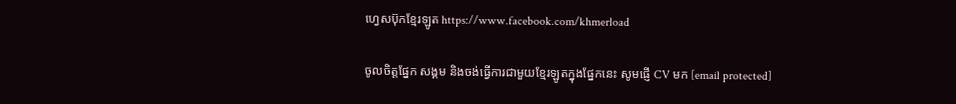ហ្វេសប៊ុកខ្មែរឡូត https://www.facebook.com/khmerload

ចូលចិត្តផ្នែក សង្គម និងចង់ធ្វើការជាមួយខ្មែរឡូតក្នុងផ្នែកនេះ សូមផ្ញើ CV មក [email protected]